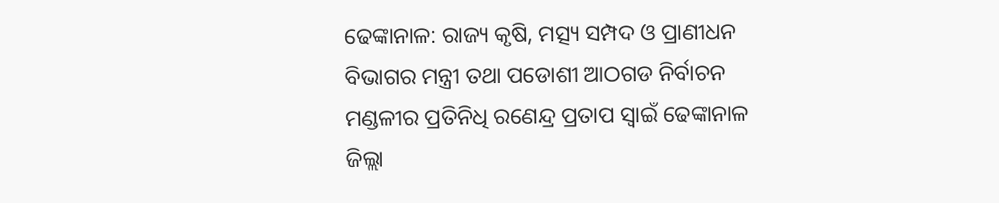ଢେଙ୍କାନାଳ: ରାଜ୍ୟ କୃଷି, ମତ୍ସ୍ୟ ସମ୍ପଦ ଓ ପ୍ରାଣୀଧନ ବିଭାଗର ମନ୍ତ୍ରୀ ତଥା ପଡୋଶୀ ଆଠଗଡ ନିର୍ବାଚନ ମଣ୍ଡଳୀର ପ୍ରତିନିଧି ରଣେନ୍ଦ୍ର ପ୍ରତାପ ସ୍ୱାଇଁ ଢେଙ୍କାନାଳ ଜିଲ୍ଲା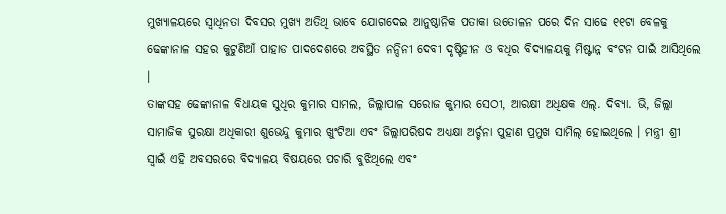ମୁଖ୍ୟାଳୟରେ ସ୍ୱାଧିନତା ଦିବସର ମୁଖ୍ୟ ଅତିଥି ଭାବେ ଯୋଗଦେଇ ଆନୁଷ୍ଠାନିକ ପତାକା ଉତୋଳନ ପରେ ଦିନ ସାଢେ ୧୧ଟା ବେଳକୁ ଢେଙ୍କାନାଳ ସହର କୁଟୁଣିଆଁ ପାହାଡ ପାଦଦେଶରେ ଅବସ୍ଥିତ ନନ୍ଦିନୀ ଦେବୀ ଦୃଷ୍ଟିହୀନ ଓ ବଧିର ବିଦ୍ୟାଳୟକୁ ମିଷ୍ଟାନ୍ନ ବଂଟନ ପାଇଁ ଆସିଥିଲେ ।
ତାଙ୍କସହ ଢେଙ୍କାନାଳ ବିଧାୟକ ସୁଧିର କୁମାର ସାମଲ, ଜିଲ୍ଲାପାଳ ସରୋଜ କୁମାର ସେଠୀ, ଆରକ୍ଷୀ ଅଧିକ୍ଷକ ଏଲ୍. ଦିବ୍ୟା. ଭି, ଜିଲ୍ଲା ସାମାଜିକ ସୁରକ୍ଷା ଅଧିକାରୀ ଶୁଭେନ୍ଦୁ କୁମାର ଖୁଂଟିଆ ଏବଂ ଜିଲ୍ଲାପରିଷଦ ଅଧ୍ୟକ୍ଷା ଅର୍ଚ୍ଚନା ପୁହାଣ ପ୍ରମୁଖ ସାମିଲ୍ ହୋଇଥିଲେ । ମନ୍ତ୍ରୀ ଶ୍ରୀ ସ୍ୱାଇଁ ଏହି ଅବସରରେ ବିଦ୍ୟାଳୟ ବିଷୟରେ ପଚାରି ବୁଝିଥିଲେ ଏବଂ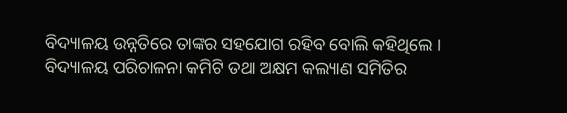ବିଦ୍ୟାଳୟ ଉନ୍ନତିରେ ତାଙ୍କର ସହଯୋଗ ରହିବ ବୋଲି କହିଥିଲେ ।
ବିଦ୍ୟାଳୟ ପରିଚାଳନା କମିଟି ତଥା ଅକ୍ଷମ କଲ୍ୟାଣ ସମିତିର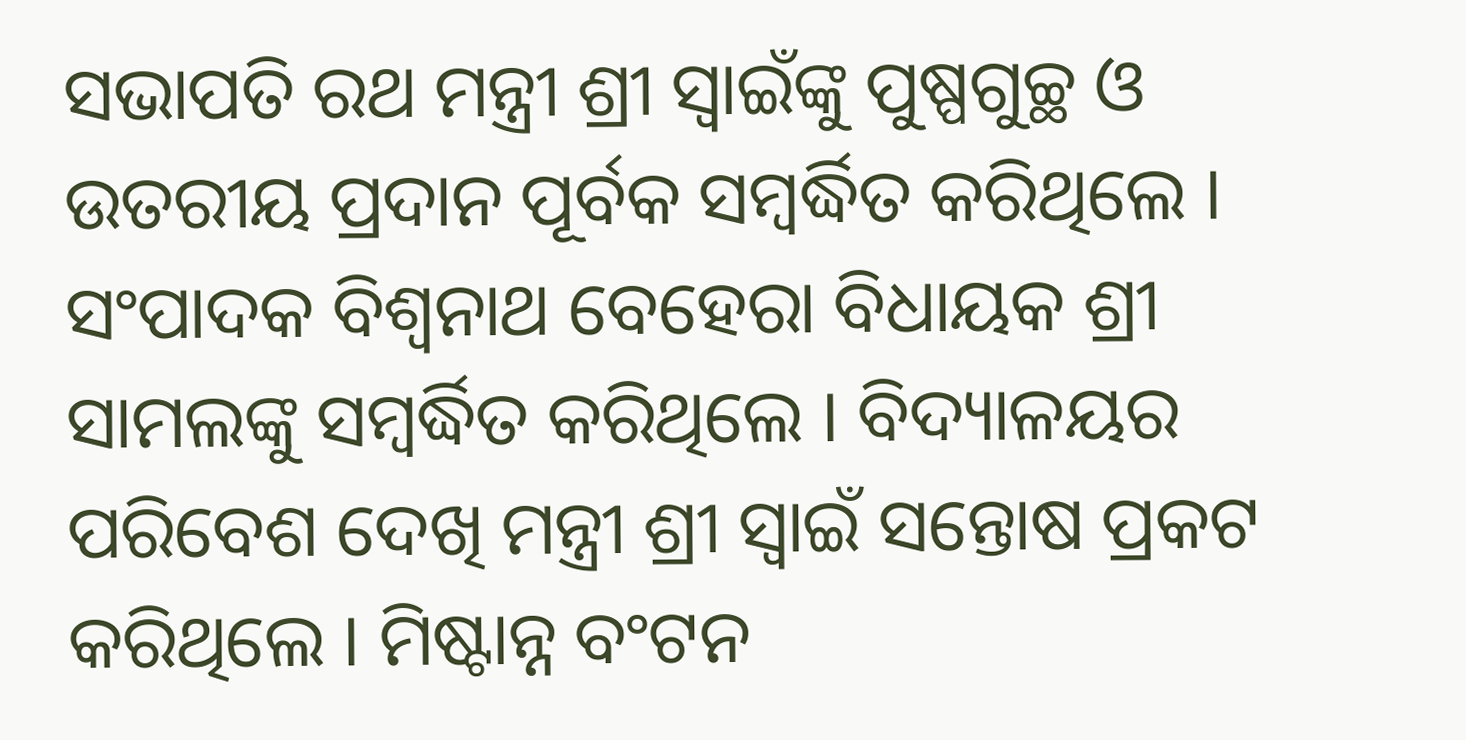ସଭାପତି ରଥ ମନ୍ତ୍ରୀ ଶ୍ରୀ ସ୍ୱାଇଁଙ୍କୁ ପୁଷ୍ପଗୁଚ୍ଛ ଓ ଉତରୀୟ ପ୍ରଦାନ ପୂର୍ବକ ସମ୍ବର୍ଦ୍ଧିତ କରିଥିଲେ । ସଂପାଦକ ବିଶ୍ୱନାଥ ବେହେରା ବିଧାୟକ ଶ୍ରୀ ସାମଲଙ୍କୁ ସମ୍ବର୍ଦ୍ଧିତ କରିଥିଲେ । ବିଦ୍ୟାଳୟର ପରିବେଶ ଦେଖି ମନ୍ତ୍ରୀ ଶ୍ରୀ ସ୍ୱାଇଁ ସନ୍ତୋଷ ପ୍ରକଟ କରିଥିଲେ । ମିଷ୍ଟାନ୍ନ ବଂଟନ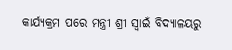କାର୍ଯ୍ୟକ୍ରମ ପରେ ମନ୍ତ୍ରୀ ଶ୍ରୀ ସ୍ୱାଇଁ ବିଦ୍ୟାଳୟରୁ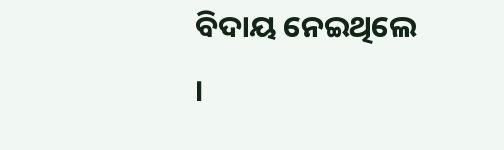ବିଦାୟ ନେଇଥିଲେ ।